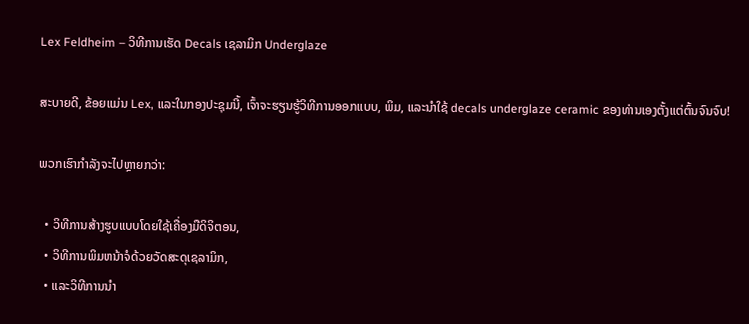Lex Feldheim – ວິທີການເຮັດ Decals ເຊລາມິກ Underglaze

ສະບາຍດີ, ຂ້ອຍແມ່ນ Lex, ແລະໃນກອງປະຊຸມນີ້, ເຈົ້າຈະຮຽນຮູ້ວິທີການອອກແບບ, ພິມ, ແລະນໍາໃຊ້ decals underglaze ceramic ຂອງທ່ານເອງຕັ້ງແຕ່ຕົ້ນຈົນຈົບ!

ພວກເຮົາກໍາລັງຈະໄປຫຼາຍກວ່າ:

  • ວິທີການສ້າງຮູບແບບໂດຍໃຊ້ເຄື່ອງມືດິຈິຕອນ,
  • ວິທີການພິມຫນ້າຈໍດ້ວຍວັດສະດຸເຊລາມິກ,
  • ແລະວິທີການນໍາ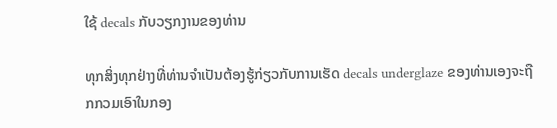ໃຊ້ decals ກັບວຽກງານຂອງທ່ານ

ທຸກສິ່ງທຸກຢ່າງທີ່ທ່ານຈໍາເປັນຕ້ອງຮູ້ກ່ຽວກັບການເຮັດ decals underglaze ຂອງທ່ານເອງຈະຖືກກວມເອົາໃນກອງ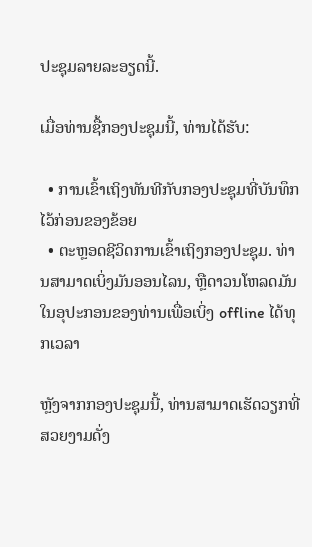ປະຊຸມລາຍລະອຽດນີ້.

ເມື່ອທ່ານຊື້ກອງປະຊຸມນີ້, ທ່ານໄດ້ຮັບ:

  • ການເຂົ້າເຖິງທັນທີກັບກອງປະຊຸມທີ່ບັນທຶກໄວ້ກ່ອນຂອງຂ້ອຍ
  • ຕະຫຼອດຊີວິດການເຂົ້າເຖິງກອງປະຊຸມ. ທ່ານສາມາດເບິ່ງມັນອອນໄລນ, ຫຼືດາວນໂຫລດມັນໃນອຸປະກອນຂອງທ່ານເພື່ອເບິ່ງ offline ໄດ້ທຸກເວລາ

ຫຼັງຈາກກອງປະຊຸມນີ້, ທ່ານສາມາດເຮັດວຽກທີ່ສວຍງາມດັ່ງ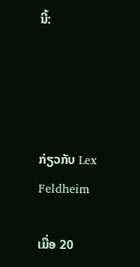ນີ້:




ກ່ຽວກັບ Lex Feldheim

ເມື່ອ 20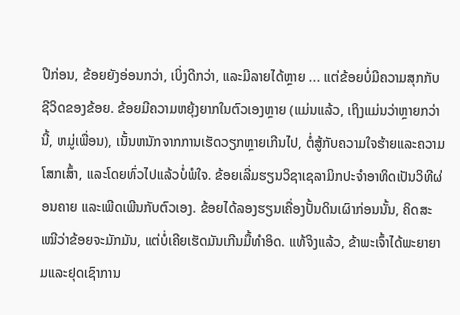ປີກ່ອນ, ຂ້ອຍຍັງອ່ອນກວ່າ, ເບິ່ງດີກວ່າ, ແລະມີລາຍໄດ້ຫຼາຍ ... ແຕ່ຂ້ອຍບໍ່ມີຄວາມສຸກກັບຊີວິດຂອງຂ້ອຍ. ຂ້ອຍມີຄວາມຫຍຸ້ງຍາກໃນຕົວເອງຫຼາຍ (ແມ່ນແລ້ວ, ເຖິງແມ່ນວ່າຫຼາຍກວ່ານີ້, ຫມູ່ເພື່ອນ), ເນັ້ນຫນັກຈາກການເຮັດວຽກຫຼາຍເກີນໄປ, ຕໍ່ສູ້ກັບຄວາມໃຈຮ້າຍແລະຄວາມໂສກເສົ້າ, ແລະໂດຍທົ່ວໄປແລ້ວບໍ່ພໍໃຈ. ຂ້ອຍເລີ່ມຮຽນວິຊາເຊລາມິກປະຈຳອາທິດເປັນວິທີຜ່ອນຄາຍ ແລະເພີດເພີນກັບຕົວເອງ. ຂ້ອຍໄດ້ລອງຮຽນເຄື່ອງປັ້ນດິນເຜົາກ່ອນນັ້ນ, ຄິດສະເໝີວ່າຂ້ອຍຈະມັກມັນ, ແຕ່ບໍ່ເຄີຍເຮັດມັນເກີນມື້ທຳອິດ. ແທ້ຈິງແລ້ວ, ຂ້າພະເຈົ້າໄດ້ພະຍາຍາມແລະຢຸດເຊົາການ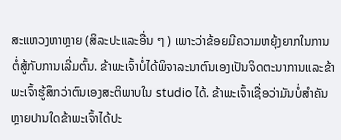ສະແຫວງຫາຫຼາຍ (ສິລະປະແລະອື່ນ ໆ ) ເພາະວ່າຂ້ອຍມີຄວາມຫຍຸ້ງຍາກໃນການຕໍ່ສູ້ກັບການເລີ່ມຕົ້ນ. ຂ້າພະເຈົ້າບໍ່ໄດ້ພິຈາລະນາຕົນເອງເປັນຈິດຕະນາການແລະຂ້າພະເຈົ້າຮູ້ສຶກວ່າຕົນເອງສະຕິພາບໃນ studio ໄດ້. ຂ້າພະເຈົ້າເຊື່ອວ່າມັນບໍ່ສໍາຄັນຫຼາຍປານໃດຂ້າພະເຈົ້າໄດ້ປະ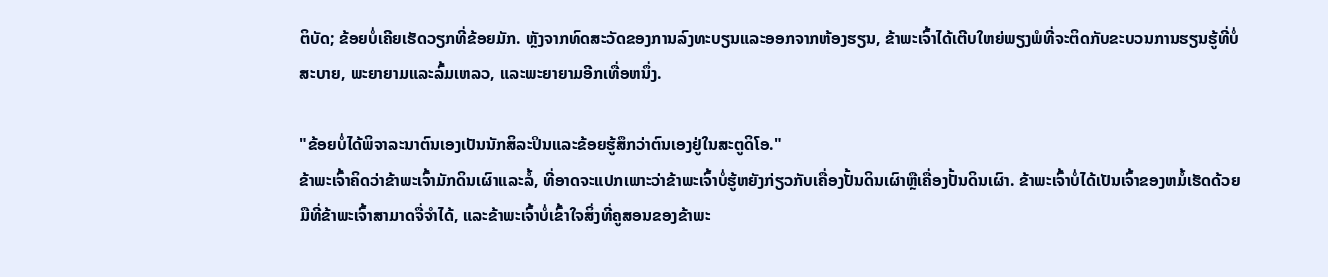ຕິບັດ; ຂ້ອຍບໍ່ເຄີຍເຮັດວຽກທີ່ຂ້ອຍມັກ. ຫຼັງຈາກທົດສະວັດຂອງການລົງທະບຽນແລະອອກຈາກຫ້ອງຮຽນ, ຂ້າພະເຈົ້າໄດ້ເຕີບໃຫຍ່ພຽງພໍທີ່ຈະຕິດກັບຂະບວນການຮຽນຮູ້ທີ່ບໍ່ສະບາຍ, ພະຍາຍາມແລະລົ້ມເຫລວ, ແລະພະຍາຍາມອີກເທື່ອຫນຶ່ງ.

"ຂ້ອຍບໍ່ໄດ້ພິຈາລະນາຕົນເອງເປັນນັກສິລະປິນແລະຂ້ອຍຮູ້ສຶກວ່າຕົນເອງຢູ່ໃນສະຕູດິໂອ."
ຂ້າພະເຈົ້າຄິດວ່າຂ້າພະເຈົ້າມັກດິນເຜົາແລະລໍ້, ທີ່ອາດຈະແປກເພາະວ່າຂ້າພະເຈົ້າບໍ່ຮູ້ຫຍັງກ່ຽວກັບເຄື່ອງປັ້ນດິນເຜົາຫຼືເຄື່ອງປັ້ນດິນເຜົາ. ຂ້າພະເຈົ້າບໍ່ໄດ້ເປັນເຈົ້າຂອງຫມໍ້ເຮັດດ້ວຍມືທີ່ຂ້າພະເຈົ້າສາມາດຈື່ຈໍາໄດ້, ແລະຂ້າພະເຈົ້າບໍ່ເຂົ້າໃຈສິ່ງທີ່ຄູສອນຂອງຂ້າພະ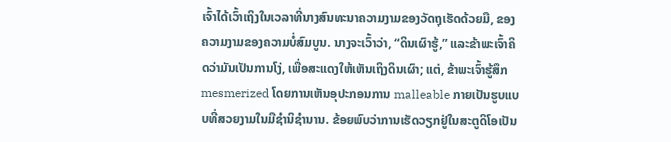ເຈົ້າໄດ້ເວົ້າເຖິງໃນເວລາທີ່ນາງສົນທະນາຄວາມງາມຂອງວັດຖຸເຮັດດ້ວຍມື, ຂອງຄວາມງາມຂອງຄວາມບໍ່ສົມບູນ. ນາງຈະເວົ້າວ່າ, “ດິນເຜົາຮູ້,” ແລະຂ້າພະເຈົ້າຄິດວ່າມັນເປັນການໂງ່, ເພື່ອສະແດງໃຫ້ເຫັນເຖິງດິນເຜົາ; ແຕ່, ຂ້າພະເຈົ້າຮູ້ສຶກ mesmerized ໂດຍການເຫັນອຸປະກອນການ malleable ກາຍເປັນຮູບແບບທີ່ສວຍງາມໃນມືຊໍານິຊໍານານ. ຂ້ອຍພົບວ່າການເຮັດວຽກຢູ່ໃນສະຕູດິໂອເປັນ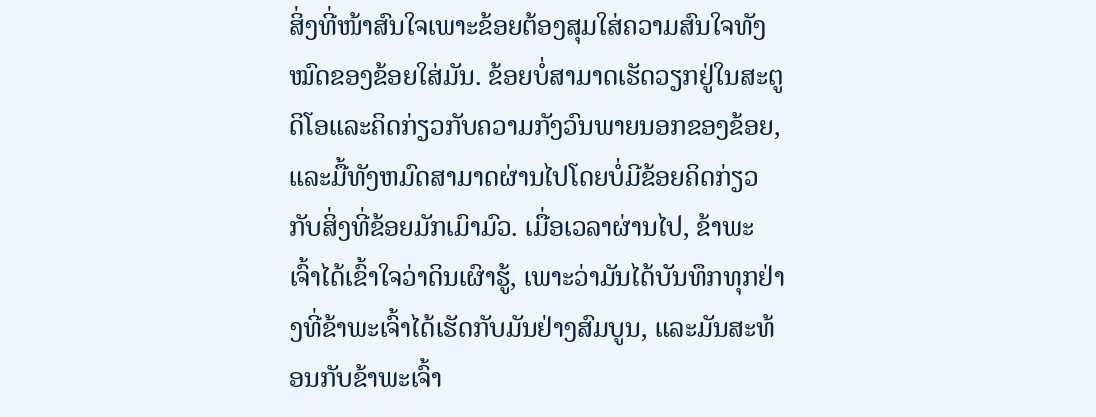ສິ່ງທີ່ໜ້າສົນໃຈເພາະຂ້ອຍຕ້ອງສຸມໃສ່ຄວາມສົນໃຈທັງໝົດຂອງຂ້ອຍໃສ່ມັນ. ຂ້ອຍບໍ່ສາມາດເຮັດວຽກຢູ່ໃນສະຕູດິໂອແລະຄິດກ່ຽວກັບຄວາມກັງວົນພາຍນອກຂອງຂ້ອຍ, ແລະມື້ທັງຫມົດສາມາດຜ່ານໄປໂດຍບໍ່ມີຂ້ອຍຄິດກ່ຽວກັບສິ່ງທີ່ຂ້ອຍມັກເມົາມົວ. ເມື່ອເວລາຜ່ານໄປ, ຂ້າພະເຈົ້າໄດ້ເຂົ້າໃຈວ່າດິນເຜົາຮູ້, ເພາະວ່າມັນໄດ້ບັນທຶກທຸກຢ່າງທີ່ຂ້າພະເຈົ້າໄດ້ເຮັດກັບມັນຢ່າງສົມບູນ, ແລະມັນສະທ້ອນກັບຂ້າພະເຈົ້າ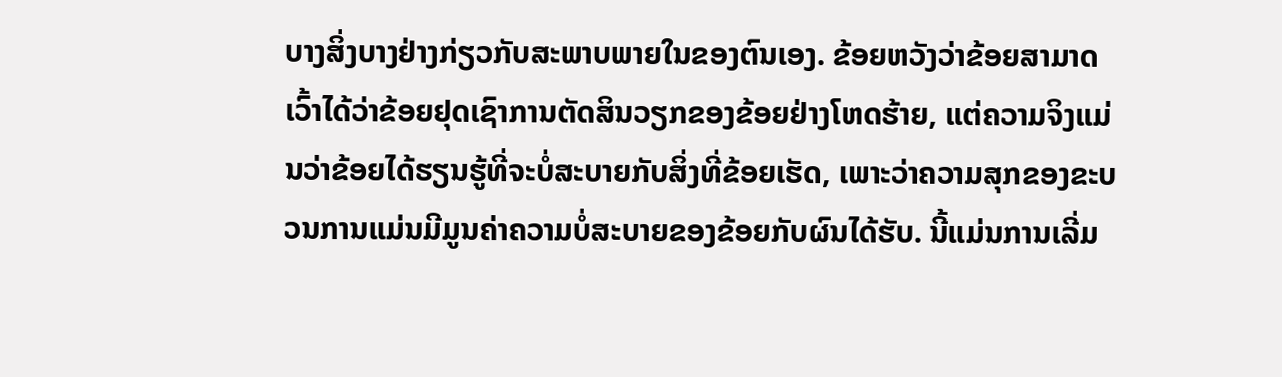ບາງສິ່ງບາງຢ່າງກ່ຽວກັບສະພາບພາຍໃນຂອງຕົນເອງ. ຂ້ອຍຫວັງວ່າຂ້ອຍສາມາດເວົ້າໄດ້ວ່າຂ້ອຍຢຸດເຊົາການຕັດສິນວຽກຂອງຂ້ອຍຢ່າງໂຫດຮ້າຍ, ແຕ່ຄວາມຈິງແມ່ນວ່າຂ້ອຍໄດ້ຮຽນຮູ້ທີ່ຈະບໍ່ສະບາຍກັບສິ່ງທີ່ຂ້ອຍເຮັດ, ເພາະວ່າຄວາມສຸກຂອງຂະບວນການແມ່ນມີມູນຄ່າຄວາມບໍ່ສະບາຍຂອງຂ້ອຍກັບຜົນໄດ້ຮັບ. ນີ້ແມ່ນການເລີ່ມ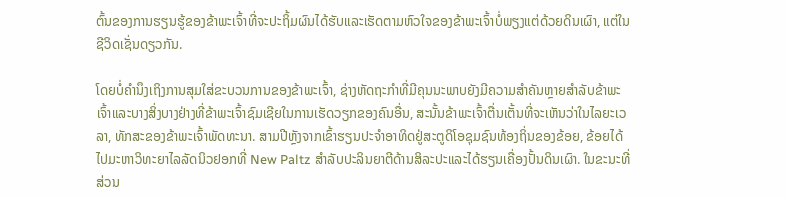ຕົ້ນຂອງການຮຽນຮູ້ຂອງຂ້າພະເຈົ້າທີ່ຈະປະຖິ້ມຜົນໄດ້ຮັບແລະເຮັດຕາມຫົວໃຈຂອງຂ້າພະເຈົ້າບໍ່ພຽງແຕ່ດ້ວຍດິນເຜົາ, ແຕ່ໃນຊີວິດເຊັ່ນດຽວກັນ.

ໂດຍບໍ່ຄໍານຶງເຖິງການສຸມໃສ່ຂະບວນການຂອງຂ້າພະເຈົ້າ, ຊ່າງຫັດຖະກໍາທີ່ມີຄຸນນະພາບຍັງມີຄວາມສໍາຄັນຫຼາຍສໍາລັບຂ້າພະເຈົ້າແລະບາງສິ່ງບາງຢ່າງທີ່ຂ້າພະເຈົ້າຊົມເຊີຍໃນການເຮັດວຽກຂອງຄົນອື່ນ, ສະນັ້ນຂ້າພະເຈົ້າຕື່ນເຕັ້ນທີ່ຈະເຫັນວ່າໃນໄລຍະເວລາ, ທັກສະຂອງຂ້າພະເຈົ້າພັດທະນາ. ສາມປີຫຼັງຈາກເຂົ້າຮຽນປະຈໍາອາທິດຢູ່ສະຕູດິໂອຊຸມຊົນທ້ອງຖິ່ນຂອງຂ້ອຍ, ຂ້ອຍໄດ້ໄປມະຫາວິທະຍາໄລລັດນິວຢອກທີ່ New Paltz ສໍາລັບປະລິນຍາຕີດ້ານສິລະປະແລະໄດ້ຮຽນເຄື່ອງປັ້ນດິນເຜົາ. ໃນຂະນະທີ່ສ່ວນ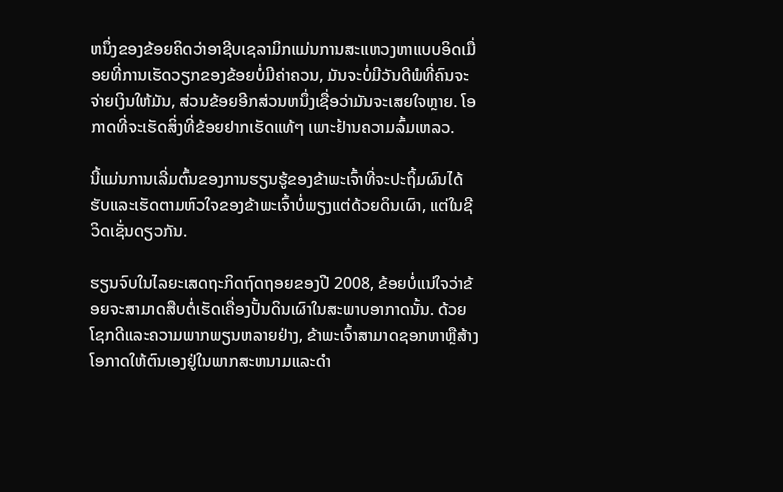ຫນຶ່ງຂອງຂ້ອຍຄິດວ່າອາຊີບເຊລາມິກແມ່ນການສະແຫວງຫາແບບອິດເມື່ອຍທີ່ການເຮັດວຽກຂອງຂ້ອຍບໍ່ມີຄ່າຄວນ, ມັນຈະບໍ່ມີວັນດີພໍທີ່ຄົນຈະຈ່າຍເງິນໃຫ້ມັນ, ສ່ວນຂ້ອຍອີກສ່ວນຫນຶ່ງເຊື່ອວ່າມັນຈະເສຍໃຈຫຼາຍ. ໂອກາດທີ່ຈະເຮັດສິ່ງທີ່ຂ້ອຍຢາກເຮັດແທ້ໆ ເພາະຢ້ານຄວາມລົ້ມເຫລວ.

ນີ້ແມ່ນການເລີ່ມຕົ້ນຂອງການຮຽນຮູ້ຂອງຂ້າພະເຈົ້າທີ່ຈະປະຖິ້ມຜົນໄດ້ຮັບແລະເຮັດຕາມຫົວໃຈຂອງຂ້າພະເຈົ້າບໍ່ພຽງແຕ່ດ້ວຍດິນເຜົາ, ແຕ່ໃນຊີວິດເຊັ່ນດຽວກັນ.

ຮຽນຈົບໃນໄລຍະເສດຖະກິດຖົດຖອຍຂອງປີ 2008, ຂ້ອຍບໍ່ແນ່ໃຈວ່າຂ້ອຍຈະສາມາດສືບຕໍ່ເຮັດເຄື່ອງປັ້ນດິນເຜົາໃນສະພາບອາກາດນັ້ນ. ດ້ວຍໂຊກດີແລະຄວາມພາກພຽນຫລາຍຢ່າງ, ຂ້າພະເຈົ້າສາມາດຊອກຫາຫຼືສ້າງໂອກາດໃຫ້ຕົນເອງຢູ່ໃນພາກສະຫນາມແລະດໍາ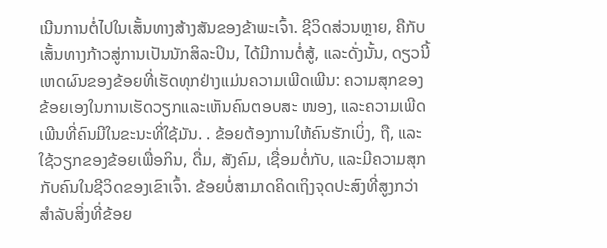ເນີນການຕໍ່ໄປໃນເສັ້ນທາງສ້າງສັນຂອງຂ້າພະເຈົ້າ. ຊີວິດສ່ວນຫຼາຍ, ຄືກັບເສັ້ນທາງກ້າວສູ່ການເປັນນັກສິລະປິນ, ໄດ້ມີການຕໍ່ສູ້, ແລະດັ່ງນັ້ນ, ດຽວນີ້ເຫດຜົນຂອງຂ້ອຍທີ່ເຮັດທຸກຢ່າງແມ່ນຄວາມເພີດເພີນ: ຄວາມສຸກຂອງຂ້ອຍເອງໃນການເຮັດວຽກແລະເຫັນຄົນຕອບສະ ໜອງ, ແລະຄວາມເພີດເພີນທີ່ຄົນມີໃນຂະນະທີ່ໃຊ້ມັນ. . ຂ້ອຍຕ້ອງການໃຫ້ຄົນຮັກເບິ່ງ, ຖື, ແລະໃຊ້ວຽກຂອງຂ້ອຍເພື່ອກິນ, ດື່ມ, ສັງຄົມ, ເຊື່ອມຕໍ່ກັບ, ແລະມີຄວາມສຸກກັບຄົນໃນຊີວິດຂອງເຂົາເຈົ້າ. ຂ້ອຍບໍ່ສາມາດຄິດເຖິງຈຸດປະສົງທີ່ສູງກວ່າສຳລັບສິ່ງທີ່ຂ້ອຍ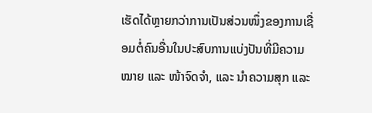ເຮັດໄດ້ຫຼາຍກວ່າການເປັນສ່ວນໜຶ່ງຂອງການເຊື່ອມຕໍ່ຄົນອື່ນໃນປະສົບການແບ່ງປັນທີ່ມີຄວາມໝາຍ ແລະ ໜ້າຈົດຈຳ, ແລະ ນຳຄວາມສຸກ ແລະ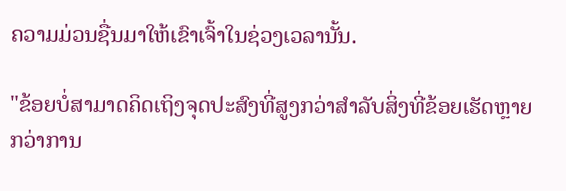ຄວາມມ່ວນຊື່ນມາໃຫ້ເຂົາເຈົ້າໃນຊ່ວງເວລານັ້ນ.

"ຂ້ອຍບໍ່ສາມາດຄິດເຖິງຈຸດປະສົງທີ່ສູງກວ່າສໍາລັບສິ່ງທີ່ຂ້ອຍເຮັດຫຼາຍກວ່າການ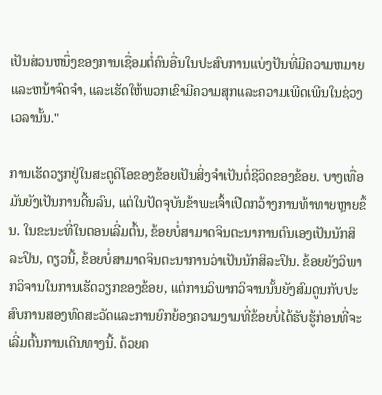ເປັນສ່ວນຫນຶ່ງຂອງການເຊື່ອມຕໍ່ຄົນອື່ນໃນປະສົບການແບ່ງປັນທີ່ມີຄວາມຫມາຍແລະຫນ້າຈົດຈໍາ, ແລະເຮັດໃຫ້ພວກເຂົາມີຄວາມສຸກແລະຄວາມເພີດເພີນໃນຊ່ວງເວລານັ້ນ."

ການເຮັດວຽກຢູ່ໃນສະຕູດິໂອຂອງຂ້ອຍເປັນສິ່ງຈໍາເປັນຕໍ່ຊີວິດຂອງຂ້ອຍ. ບາງເທື່ອມັນຍັງເປັນການດີ້ນລົນ, ແຕ່ໃນປັດຈຸບັນຂ້າພະເຈົ້າເປີດກວ້າງການທ້າທາຍຫຼາຍຂຶ້ນ. ໃນຂະນະທີ່ໃນຕອນເລີ່ມຕົ້ນ, ຂ້ອຍບໍ່ສາມາດຈິນຕະນາການຕົນເອງເປັນນັກສິລະປິນ, ດຽວນີ້, ຂ້ອຍບໍ່ສາມາດຈິນຕະນາການວ່າເປັນນັກສິລະປິນ. ຂ້ອຍຍັງວິພາກວິຈານໃນການເຮັດວຽກຂອງຂ້ອຍ, ແຕ່ການວິພາກວິຈານນັ້ນຍັງສົມດູນກັບປະສົບການສອງທົດສະວັດແລະການຍົກຍ້ອງຄວາມງາມທີ່ຂ້ອຍບໍ່ໄດ້ຮັບຮູ້ກ່ອນທີ່ຈະເລີ່ມຕົ້ນການເດີນທາງນີ້. ດ້ວຍຄ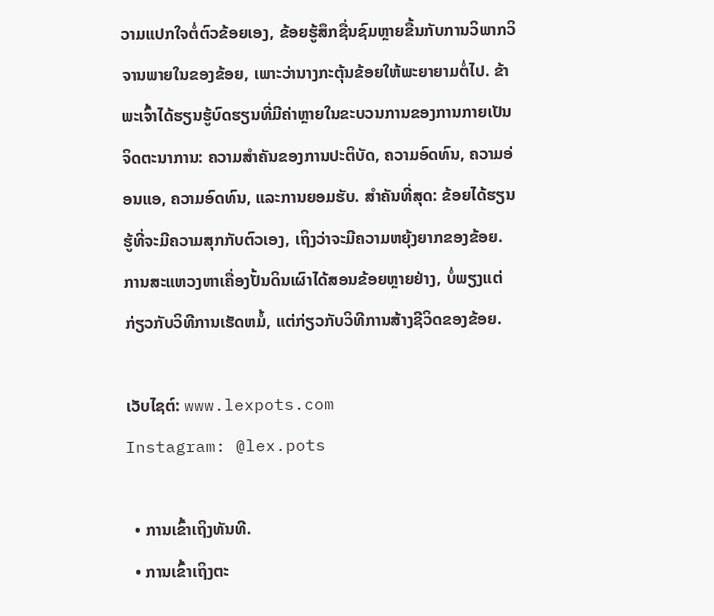ວາມແປກໃຈຕໍ່ຕົວຂ້ອຍເອງ, ຂ້ອຍຮູ້ສຶກຊື່ນຊົມຫຼາຍຂື້ນກັບການວິພາກວິຈານພາຍໃນຂອງຂ້ອຍ, ເພາະວ່ານາງກະຕຸ້ນຂ້ອຍໃຫ້ພະຍາຍາມຕໍ່ໄປ. ຂ້າພະເຈົ້າໄດ້ຮຽນຮູ້ບົດຮຽນທີ່ມີຄ່າຫຼາຍໃນຂະບວນການຂອງການກາຍເປັນຈິດຕະນາການ: ຄວາມສໍາຄັນຂອງການປະຕິບັດ, ຄວາມອົດທົນ, ຄວາມອ່ອນແອ, ຄວາມອົດທົນ, ແລະການຍອມຮັບ. ສໍາຄັນທີ່ສຸດ: ຂ້ອຍໄດ້ຮຽນຮູ້ທີ່ຈະມີຄວາມສຸກກັບຕົວເອງ, ເຖິງວ່າຈະມີຄວາມຫຍຸ້ງຍາກຂອງຂ້ອຍ. ການສະແຫວງຫາເຄື່ອງປັ້ນດິນເຜົາໄດ້ສອນຂ້ອຍຫຼາຍຢ່າງ, ບໍ່ພຽງແຕ່ກ່ຽວກັບວິທີການເຮັດຫມໍ້, ແຕ່ກ່ຽວກັບວິທີການສ້າງຊີວິດຂອງຂ້ອຍ.

ເວັບໄຊຕ໌: www.lexpots.com
Instagram: @lex.pots

  • ການເຂົ້າເຖິງທັນທີ.
  • ການເຂົ້າເຖິງຕະ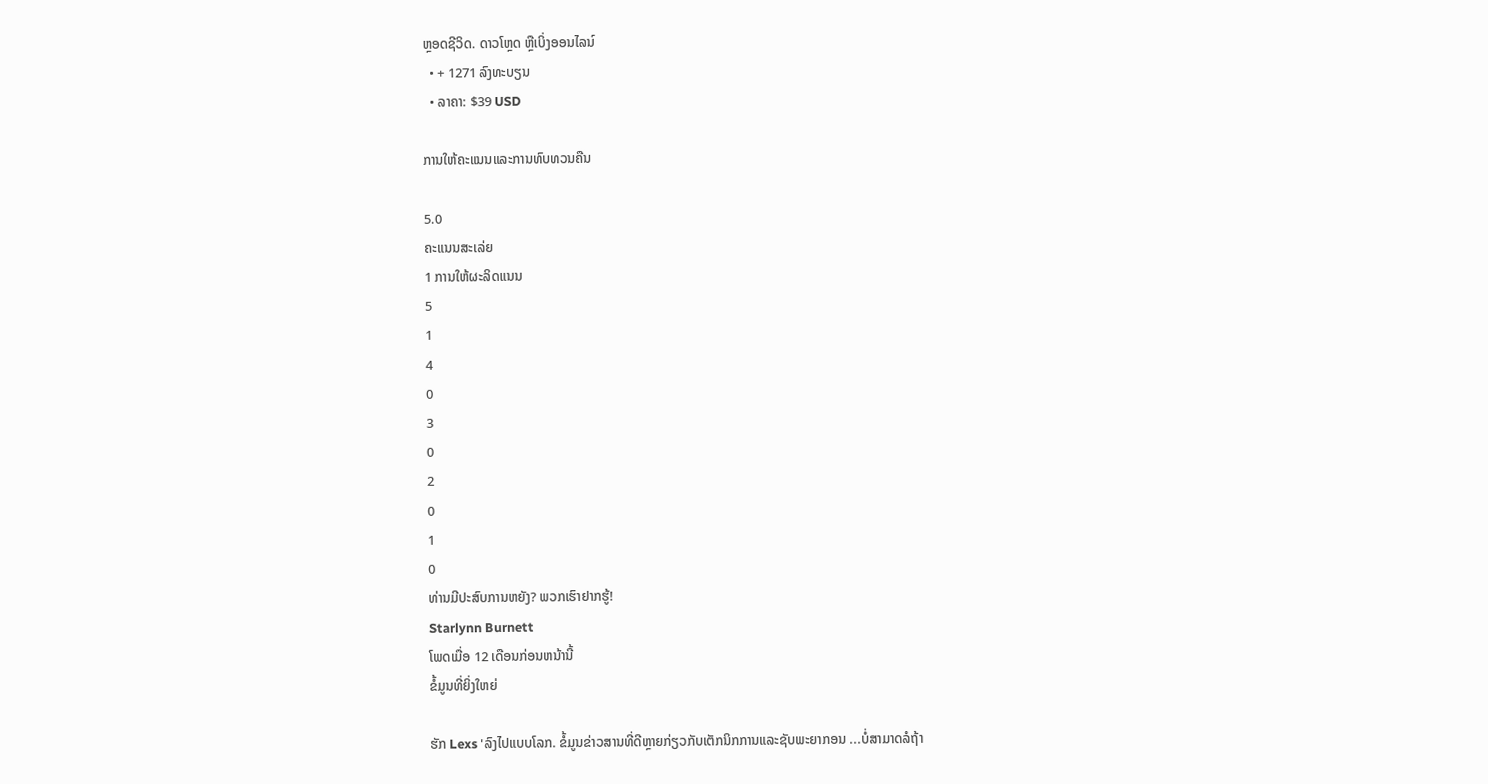ຫຼອດຊີວິດ. ດາວໂຫຼດ ຫຼືເບິ່ງອອນໄລນ໌
  • + 1271 ລົງທະບຽນ
  • ລາຄາ: $39 USD

ການໃຫ້ຄະແນນແລະການທົບທວນຄືນ

5.0
ຄະແນນສະເລ່ຍ
1 ການໃຫ້ຜະລິດແນນ
5
1
4
0
3
0
2
0
1
0
ທ່ານມີປະສົບການຫຍັງ? ພວກເຮົາຢາກຮູ້!
Starlynn Burnett
ໂພດເມື່ອ 12 ເດືອນກ່ອນຫນ້ານີ້
ຂໍ້ມູນທີ່ຍິ່ງໃຫຍ່

ຮັກ Lexs 'ລົງໄປແບບໂລກ. ຂໍ້ມູນຂ່າວສານທີ່ດີຫຼາຍກ່ຽວກັບເຕັກນິກການແລະຊັບພະຍາກອນ ...ບໍ່ສາມາດລໍຖ້າ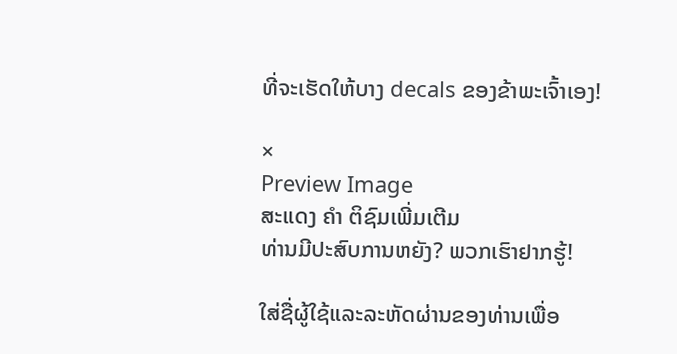ທີ່ຈະເຮັດໃຫ້ບາງ decals ຂອງຂ້າພະເຈົ້າເອງ!

×
Preview Image
ສະແດງ ຄຳ ຕິຊົມເພີ່ມເຕີມ
ທ່ານມີປະສົບການຫຍັງ? ພວກເຮົາຢາກຮູ້!

ໃສ່ຊື່ຜູ້ໃຊ້ແລະລະຫັດຜ່ານຂອງທ່ານເພື່ອ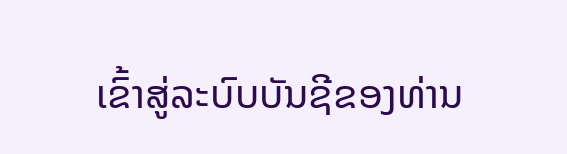ເຂົ້າສູ່ລະບົບບັນຊີຂອງທ່ານ